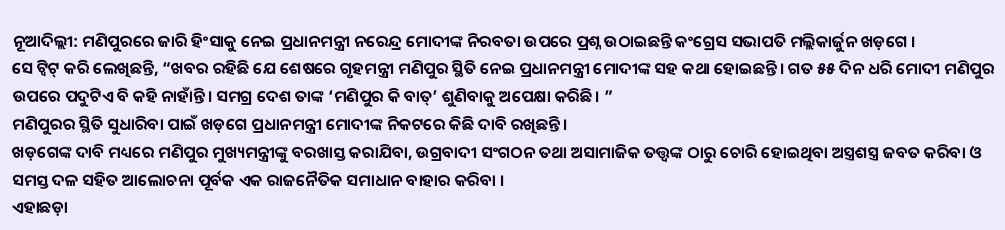ନୂଆଦିଲ୍ଲୀ: ମଣିପୁରରେ ଜାରି ହିଂସାକୁ ନେଇ ପ୍ରଧାନମନ୍ତ୍ରୀ ନରେନ୍ଦ୍ର ମୋଦୀଙ୍କ ନିରବତା ଉପରେ ପ୍ରଶ୍ନ ଉଠାଇଛନ୍ତି କଂଗ୍ରେସ ସଭାପତି ମଲ୍ଲିକାର୍ଜୁନ ଖଡ଼ଗେ ।
ସେ ଟ୍ୱିଟ୍ କରି ଲେଖିଛନ୍ତି, “ଖବର ରହିଛି ଯେ ଶେଷରେ ଗୃହମନ୍ତ୍ରୀ ମଣିପୁର ସ୍ଥିତି ନେଇ ପ୍ରଧାନମନ୍ତ୍ରୀ ମୋଦୀଙ୍କ ସହ କଥା ହୋଇଛନ୍ତି। ଗତ ୫୫ ଦିନ ଧରି ମୋଦୀ ମଣିପୁର ଉପରେ ପଦୁଟିଏ ବି କହି ନାହାଁନ୍ତି। ସମଗ୍ର ଦେଶ ତାଙ୍କ ‘ମଣିପୁର କି ବାତ୍’ ଶୁଣିବାକୁ ଅପେକ୍ଷା କରିଛି। ”
ମଣିପୁରର ସ୍ଥିତି ସୁଧାରିବା ପାଇଁ ଖଡ଼ଗେ ପ୍ରଧାନମନ୍ତ୍ରୀ ମୋଦୀଙ୍କ ନିକଟରେ କିଛି ଦାବି ରଖିଛନ୍ତି।
ଖଡ଼ଗେଙ୍କ ଦାବି ମଧ୍ୟରେ ମଣିପୁର ମୁଖ୍ୟମନ୍ତ୍ରୀଙ୍କୁ ବରଖାସ୍ତ କରାଯିବା, ଉଗ୍ରବାଦୀ ସଂଗଠନ ତଥା ଅସାମାଜିକ ତତ୍ତ୍ବଙ୍କ ଠାରୁ ଚୋରି ହୋଇଥିବା ଅସ୍ତ୍ରଶସ୍ତ୍ର ଜବତ କରିବା ଓ ସମସ୍ତ ଦଳ ସହିତ ଆଲୋଚନା ପୂର୍ବକ ଏକ ରାଜନୈତିକ ସମାଧାନ ବାହାର କରିବା ।
ଏହାଛଡ଼ା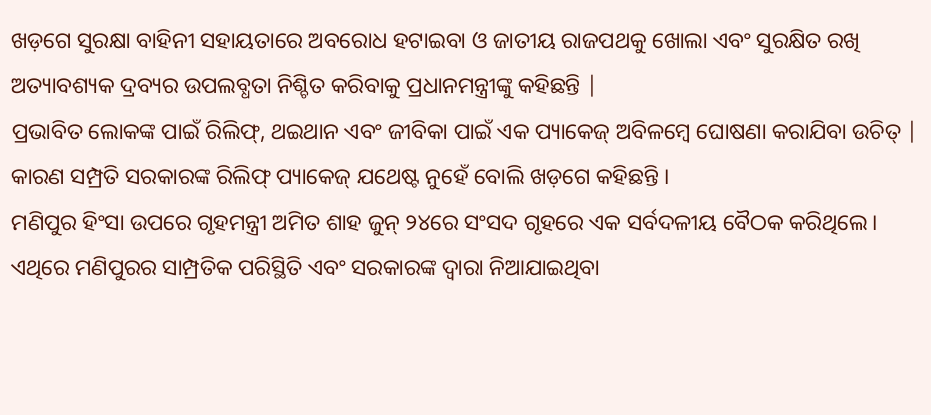ଖଡ଼ଗେ ସୁରକ୍ଷା ବାହିନୀ ସହାୟତାରେ ଅବରୋଧ ହଟାଇବା ଓ ଜାତୀୟ ରାଜପଥକୁ ଖୋଲା ଏବଂ ସୁରକ୍ଷିତ ରଖି ଅତ୍ୟାବଶ୍ୟକ ଦ୍ରବ୍ୟର ଉପଲବ୍ଧତା ନିଶ୍ଚିତ କରିବାକୁ ପ୍ରଧାନମନ୍ତ୍ରୀଙ୍କୁ କହିଛନ୍ତି |
ପ୍ରଭାବିତ ଲୋକଙ୍କ ପାଇଁ ରିଲିଫ୍, ଥଇଥାନ ଏବଂ ଜୀବିକା ପାଇଁ ଏକ ପ୍ୟାକେଜ୍ ଅବିଳମ୍ବେ ଘୋଷଣା କରାଯିବା ଉଚିତ୍ | କାରଣ ସମ୍ପ୍ରତି ସରକାରଙ୍କ ରିଲିଫ୍ ପ୍ୟାକେଜ୍ ଯଥେଷ୍ଟ ନୁହେଁ ବୋଲି ଖଡ଼ଗେ କହିଛନ୍ତି ।
ମଣିପୁର ହିଂସା ଉପରେ ଗୃହମନ୍ତ୍ରୀ ଅମିତ ଶାହ ଜୁନ୍ ୨୪ରେ ସଂସଦ ଗୃହରେ ଏକ ସର୍ବଦଳୀୟ ବୈଠକ କରିଥିଲେ। ଏଥିରେ ମଣିପୁରର ସାମ୍ପ୍ରତିକ ପରିସ୍ଥିତି ଏବଂ ସରକାରଙ୍କ ଦ୍ୱାରା ନିଆଯାଇଥିବା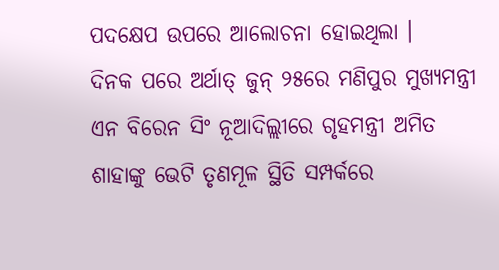ପଦକ୍ଷେପ ଉପରେ ଆଲୋଚନା ହୋଇଥିଲା ।
ଦିନକ ପରେ ଅର୍ଥାତ୍ ଜୁନ୍ ୨୫ରେ ମଣିପୁର ମୁଖ୍ୟମନ୍ତ୍ରୀ ଏନ ବିରେନ ସିଂ ନୂଆଦିଲ୍ଲୀରେ ଗୃହମନ୍ତ୍ରୀ ଅମିତ ଶାହାଙ୍କୁ ଭେଟି ତୃଣମୂଳ ସ୍ଥିତି ସମ୍ପର୍କରେ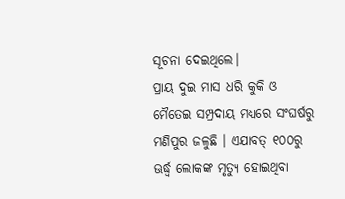ସୂଚନା ଦେଇଥିଲେ।
ପ୍ରାୟ ଦୁଇ ମାସ ଧରି କୁକି ଓ ମୈତେଇ ସମ୍ପ୍ରଦାୟ ମଧ୍ୟରେ ସଂଘର୍ଷରୁ ମଣିପୁର ଜଳୁଛି । ଏଯାବତ୍ ୧୦୦ରୁ ଊର୍ଦ୍ଧ୍ବ ଲୋକଙ୍କ ମୃତ୍ୟୁ ହୋଇଥିବା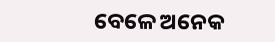ବେଳେ ଅନେକ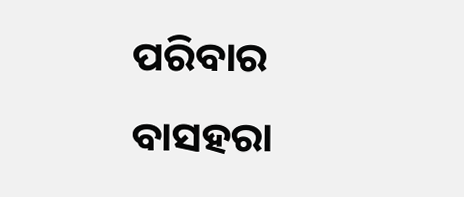ପରିବାର ବାସହରା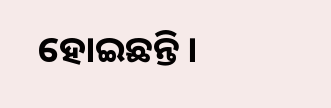ହୋଇଛନ୍ତି ।